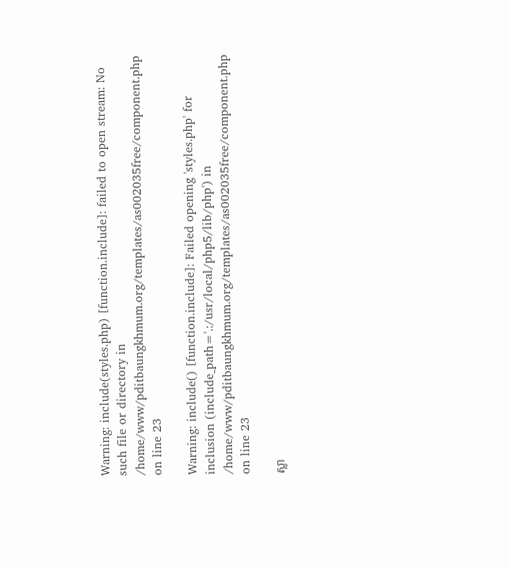Warning: include(styles.php) [function.include]: failed to open stream: No such file or directory in /home/www/pditbaungkhmum.org/templates/as002035free/component.php on line 23

Warning: include() [function.include]: Failed opening 'styles.php' for inclusion (include_path='.:/usr/local/php5/lib/php') in /home/www/pditbaungkhmum.org/templates/as002035free/component.php on line 23

ស្លា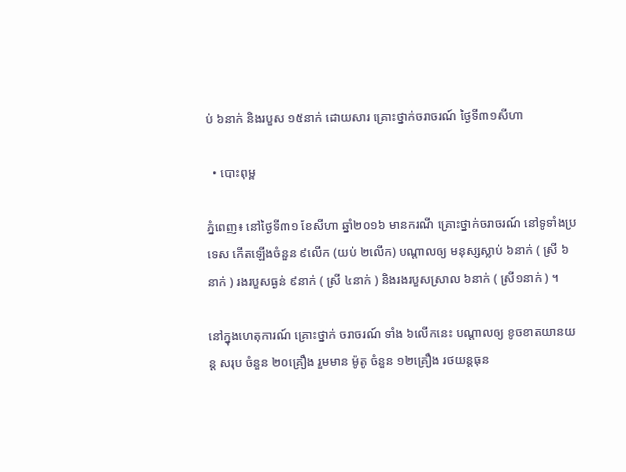ប់ ៦នាក់ និងរបួស ១៥នាក់ ដោយសារ គ្រោះថ្នាក់ចរាចរណ៍ ថ្ងៃទី៣១សីហា

  • បោះពុម្ព

ភ្នំពេញ៖ នៅថ្ងៃទី៣១ ខែសីហា ឆ្នាំ២០១៦ មានករណី គ្រោះថ្នាក់ចរាចរណ៍ នៅទូទាំងប្រទេស កើតឡើងចំនួន ៩លើក (យប់ ២លើក) បណ្តាលឲ្យ មនុស្សស្លាប់ ៦នាក់ ( ស្រី ៦នាក់ ) រងរបួសធ្ងន់ ៩នាក់ ( ស្រី ៤នាក់ ) និងរងរបួសស្រាល ៦នាក់ ( ស្រី១នាក់ ) ។

នៅក្នុងហេតុការណ៍ គ្រោះថ្នាក់ ចរាចរណ៍ ទាំង ៦លើកនេះ បណ្តាលឲ្យ ខូចខាតយានយន្ត សរុប ចំនួន ២០គ្រឿង រួមមាន ម៉ូតូ ចំនួន ១២គ្រឿង រថយន្តធុន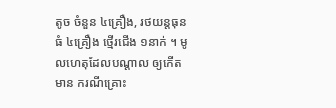តូច ចំនួន ៤គ្រឿង, រថយន្តធុនធំ ៤គ្រឿង ថ្មើរជើង ១នាក់ ។ មូលហេតុដែលបណ្តាល ឲ្យកើតមាន ករណីគ្រោះ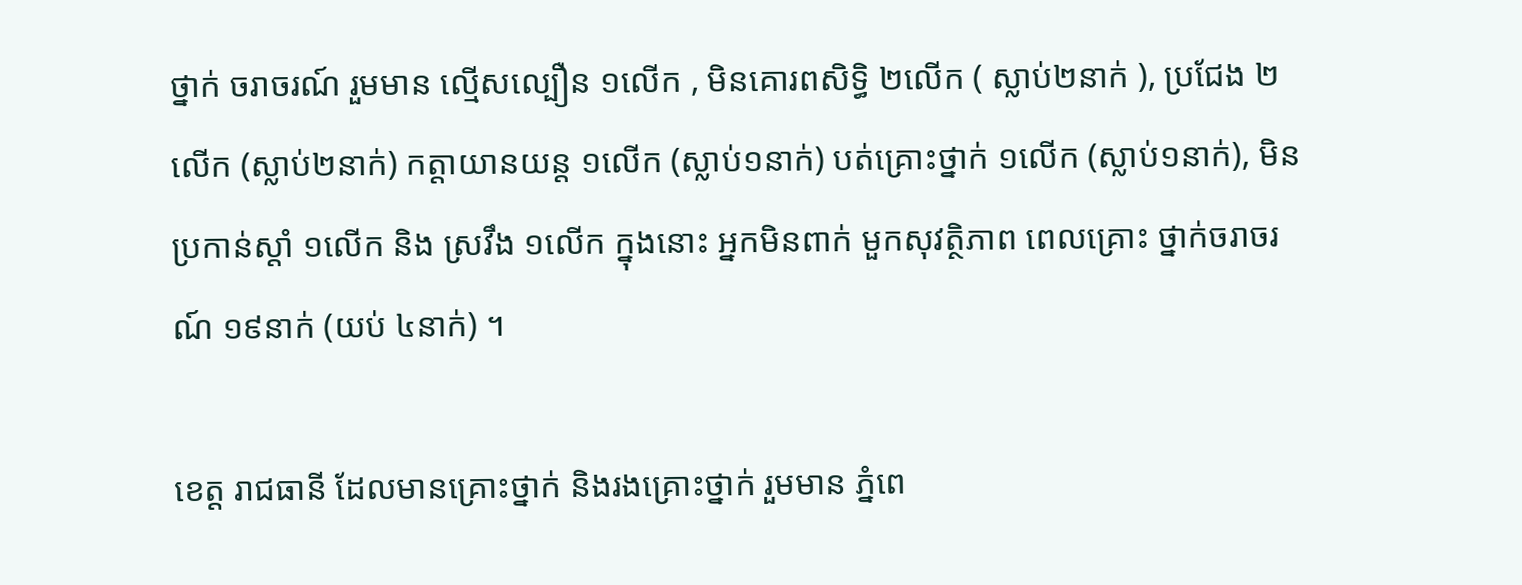ថ្នាក់ ចរាចរណ៍ រួមមាន ល្មើសល្បឿន ១លើក , មិនគោរពសិទ្ធិ ២លើក ( ស្លាប់២នាក់ ), ប្រជែង ២លើក (ស្លាប់២នាក់) កត្តាយានយន្ត ១លើក (ស្លាប់១នាក់) បត់គ្រោះថ្នាក់ ១លើក (ស្លាប់១នាក់), មិនប្រកាន់ស្តាំ ១លើក និង ស្រវឹង ១លើក ក្នុងនោះ អ្នកមិនពាក់ មួកសុវត្ថិភាព ពេលគ្រោះ ថ្នាក់ចរាចរណ៍ ១៩នាក់ (យប់ ៤នាក់) ។

ខេត្ត រាជធានី ដែលមានគ្រោះថ្នាក់ និងរងគ្រោះថ្នាក់ រួមមាន ភ្នំពេ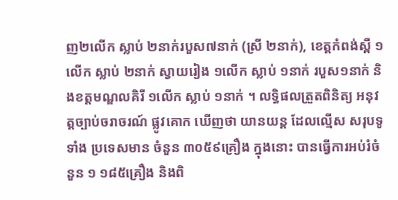ញ២លើក ស្លាប់ ២នាក់របួស៧នាក់ (ស្រី ២នាក់), ខេត្តកំពង់ស្ពឺ ១លើក ស្លាប់ ២នាក់ ស្វាយរៀង ១លើក ស្លាប់ ១នាក់ របួស១នាក់ និងខត្តមណ្ឌលគិរី ១លើក ស្លាប់ ១នាក់ ។ លទ្ធិផលត្រួតពិនិត្យ អនុវត្តច្បាប់ចរាចរណ៍ ផ្លូវគោក ឃើញថា យានយន្ត ដែលល្មើស សរុបទូទាំង ប្រទេសមាន ចំនួន ៣០៥៩គ្រឿង ក្នុងនោះ បានធ្វើការអប់រំចំនួន ១ ១៨៥គ្រឿង និងពិ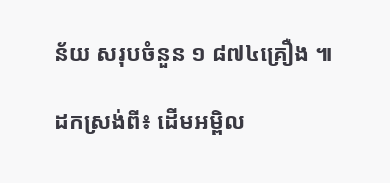ន័យ សរុបចំនួន ១ ៨៧៤គ្រឿង ៕

ដកស្រង់ពី៖ ដើមអម្ពិល